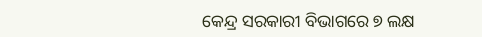କେନ୍ଦ୍ର ସରକାରୀ ବିଭାଗରେ ୭ ଲକ୍ଷ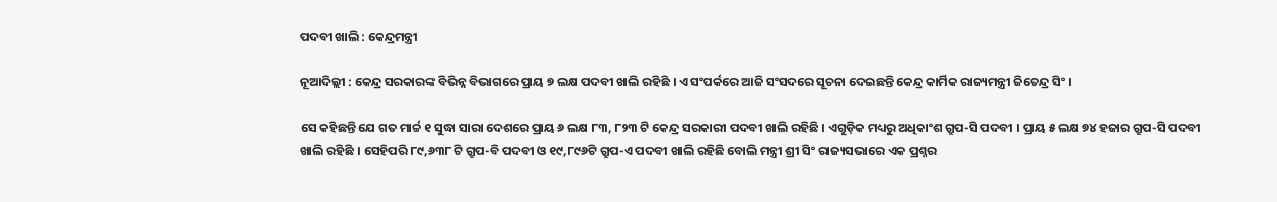ପଦବୀ ଖାଲି : କେନ୍ଦ୍ରମନ୍ତ୍ରୀ

ନୂଆଦିଲ୍ଲୀ : କେନ୍ଦ୍ର ସରକାରଙ୍କ ବିଭିନ୍ନ ବିଭାଗରେ ପ୍ରାୟ ୭ ଲକ୍ଷ ପଦବୀ ଖାଲି ରହିଛି । ଏ ସଂପର୍କରେ ଆଜି ସଂସଦରେ ସୂଚନା ଦେଇଛନ୍ତି କେନ୍ଦ୍ର କାର୍ମିକ ରାଜ୍ୟମନ୍ତ୍ରୀ ଜିତେନ୍ଦ୍ର ସିଂ ।

ସେ କହିଛନ୍ତି ଯେ ଗତ ମାର୍ଚ୍ଚ ୧ ସୁଦ୍ଧା ସାରା ଦେଶରେ ପ୍ରାୟ ୬ ଲକ୍ଷ ୮୩, ୮୨୩ ଟି କେନ୍ଦ୍ର ସରକାରୀ ପଦବୀ ଖାଲି ରହିଛି । ଏଗୁଡ଼ିକ ମଧ୍ୟରୁ ଅଧିକାଂଶ ଗ୍ରୁପ-ସି ପଦବୀ । ପ୍ରାୟ ୫ ଲକ୍ଷ ୭୪ ହଜାର ଗ୍ରୁପ-ସି ପଦବୀ ଖାଲି ରହିଛି । ସେହିପରି ୮୯,୬୩୮ ଟି ଗ୍ରୁପ-ବି ପଦବୀ ଓ ୧୯,୮୯୬ଟି ଗ୍ରୁପ-ଏ ପଦବୀ ଖାଲି ରହିଛି ବୋଲି ମନ୍ତ୍ରୀ ଶ୍ରୀ ସିଂ ରାଜ୍ୟସଭାରେ ଏକ ପ୍ରଶ୍ନର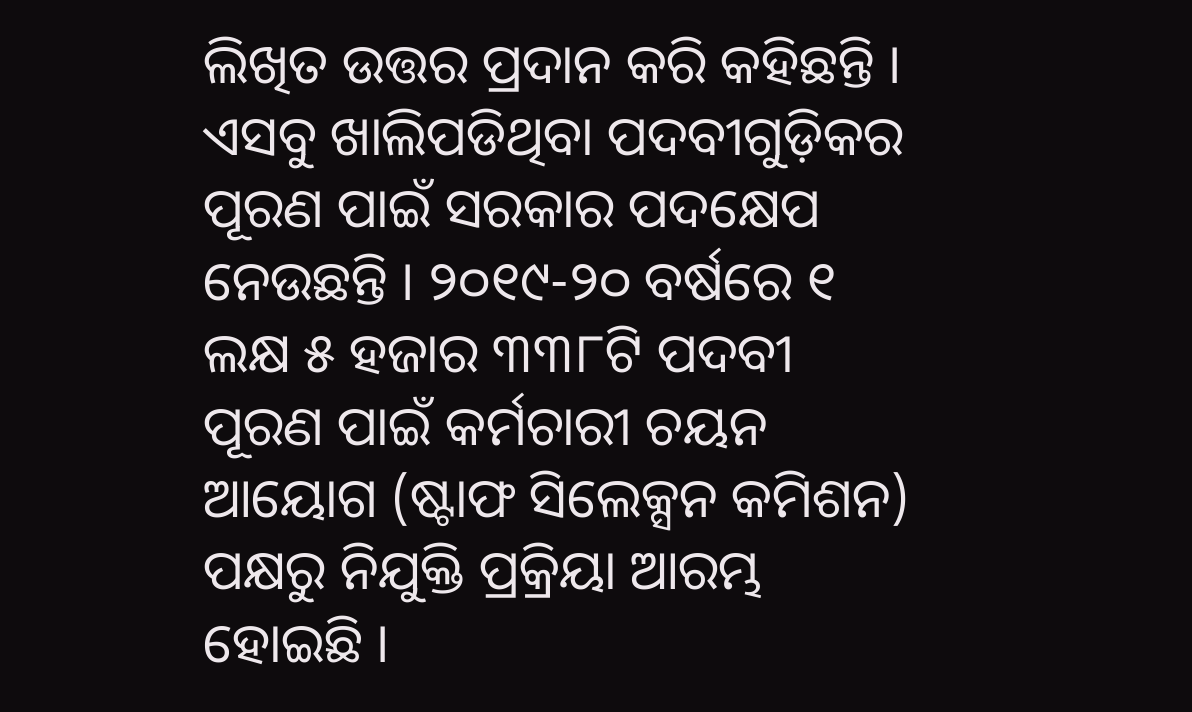ଲିଖିତ ଉତ୍ତର ପ୍ରଦାନ କରି କହିଛନ୍ତି ।
ଏସବୁ ଖାଲିପଡିଥିବା ପଦବୀଗୁଡ଼ିକର ପୂରଣ ପାଇଁ ସରକାର ପଦକ୍ଷେପ ନେଉଛନ୍ତି । ୨୦୧୯-୨୦ ବର୍ଷରେ ୧ ଲକ୍ଷ ୫ ହଜାର ୩୩୮ଟି ପଦବୀ ପୂରଣ ପାଇଁ କର୍ମଚାରୀ ଚୟନ ଆୟୋଗ (ଷ୍ଟାଫ ସିଲେକ୍ସନ କମିଶନ) ପକ୍ଷରୁ ନିଯୁକ୍ତି ପ୍ରକ୍ରିୟା ଆରମ୍ଭ ହୋଇଛି ।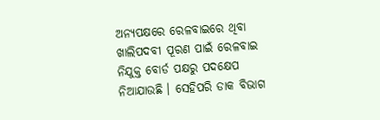ଅନ୍ୟପକ୍ଷରେ ରେଳବାଇରେ ଥିବା ଖାଲିପଦବୀ ପୂରଣ ପାଇଁ ରେଳବାଇ ନିଯୁକ୍ତ ବୋର୍ଡ ପକ୍ଷରୁ ପଦକ୍ଷେପ ନିଆଯାଉଛି । ସେହିପରି ଡାକ ବିଭାଗ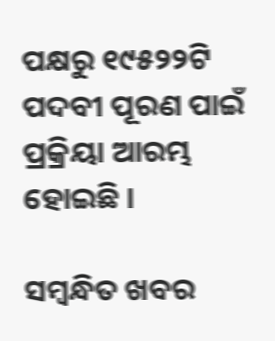ପକ୍ଷରୁ ୧୯୫୨୨ଟି ପଦବୀ ପୂରଣ ପାଇଁ ପ୍ରକ୍ରିୟା ଆରମ୍ଭ ହୋଇଛି ।

ସମ୍ବନ୍ଧିତ ଖବର